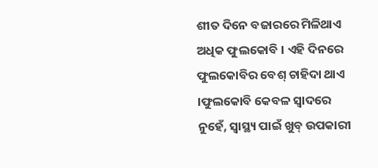ଶୀତ ଦିନେ ବଜାରରେ ମିଳିଥାଏ ଅଧିକ ଫୁଲକୋବି । ଏହି ଦିନରେ ଫୁଲକୋବିର ବେଶ୍ ଚାହିଦା ଥାଏ ।ଫୁଲକୋବି କେବଳ ସ୍ବାଦରେ ନୁହେଁ, ସ୍ବାସ୍ଥ୍ୟ ପାଇଁ ଖୁବ୍ ଉପକାରୀ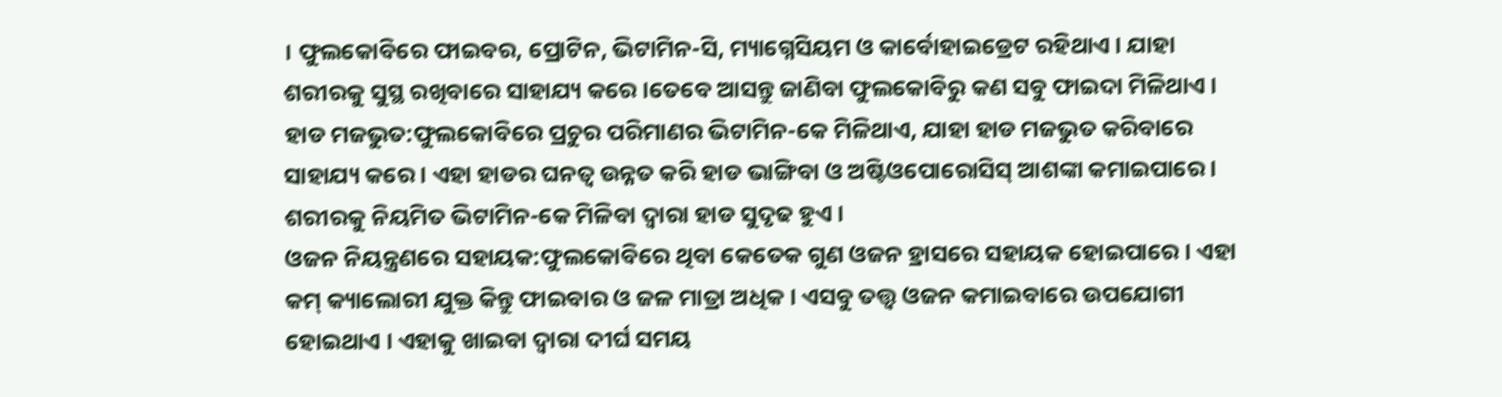। ଫୁଲକୋବିରେ ଫାଇବର, ପ୍ରୋଟିନ, ଭିଟାମିନ-ସି, ମ୍ୟାଗ୍ନେସିୟମ ଓ କାର୍ବୋହାଇଡ୍ରେଟ ରହିଥାଏ । ଯାହା ଶରୀରକୁ ସୁସ୍ଥ ରଖିବାରେ ସାହାଯ୍ୟ କରେ ।ତେବେ ଆସନ୍ତୁ ଜାଣିବା ଫୁଲକୋବିରୁ କଣ ସବୁ ଫାଇଦା ମିଳିଥାଏ ।
ହାଡ ମଜଭୁତ:ଫୁଲକୋବିରେ ପ୍ରଚୁର ପରିମାଣର ଭିଟାମିନ-କେ ମିଳିଥାଏ, ଯାହା ହାଡ ମଜଭୁତ କରିବାରେ ସାହାଯ୍ୟ କରେ । ଏହା ହାଡର ଘନତ୍ବ ଉନ୍ନତ କରି ହାଡ ଭାଙ୍ଗିବା ଓ ଅଷ୍ଟିଓପୋରୋସିସ୍ ଆଶଙ୍କା କମାଇପାରେ । ଶରୀରକୁ ନିୟମିତ ଭିଟାମିନ-କେ ମିଳିବା ଦ୍ବାରା ହାଡ ସୁଦୃଢ ହୁଏ ।
ଓଜନ ନିୟନ୍ତ୍ରଣରେ ସହାୟକ:ଫୁଲକୋବିରେ ଥିବା କେତେକ ଗୁଣ ଓଜନ ହ୍ରାସରେ ସହାୟକ ହୋଇପାରେ । ଏହା କମ୍ କ୍ୟାଲୋରୀ ଯୁକ୍ତ କିନ୍ତୁ ଫାଇବାର ଓ ଜଳ ମାତ୍ରା ଅଧିକ । ଏସବୁ ତତ୍ତ୍ବ ଓଜନ କମାଇବାରେ ଉପଯୋଗୀ ହୋଇଥାଏ । ଏହାକୁ ଖାଇବା ଦ୍ବାରା ଦୀର୍ଘ ସମୟ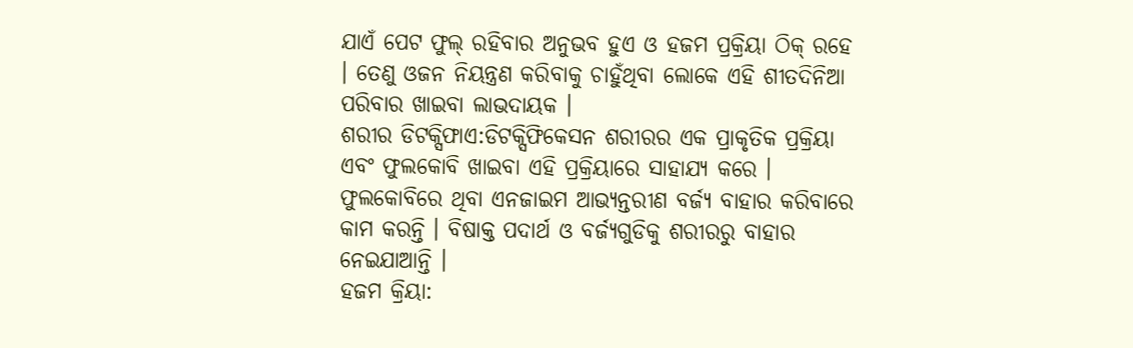ଯାଏଁ ପେଟ ଫୁଲ୍ ରହିବାର ଅନୁଭବ ହୁଏ ଓ ହଜମ ପ୍ରକ୍ରିୟା ଠିକ୍ ରହେ । ତେଣୁ ଓଜନ ନିୟନ୍ତ୍ରଣ କରିବାକୁ ଚାହୁଁଥିବା ଲୋକେ ଏହି ଶୀତଦିନିଆ ପରିବାର ଖାଇବା ଲାଭଦାୟକ ।
ଶରୀର ଡିଟକ୍ସିଫାଏ:ଡିଟକ୍ସିଫିକେସନ ଶରୀରର ଏକ ପ୍ରାକୃତିକ ପ୍ରକ୍ରିୟା ଏବଂ ଫୁଲକୋବି ଖାଇବା ଏହି ପ୍ରକ୍ରିୟାରେ ସାହାଯ୍ୟ କରେ । ଫୁଲକୋବିରେ ଥିବା ଏନଜାଇମ ଆଭ୍ୟନ୍ତରୀଣ ବର୍ଜ୍ୟ ବାହାର କରିବାରେ କାମ କରନ୍ତି । ବିଷାକ୍ତ ପଦାର୍ଥ ଓ ବର୍ଜ୍ୟଗୁଡିକୁ ଶରୀରରୁ ବାହାର ନେଇଯାଆନ୍ତି ।
ହଜମ କ୍ରିୟା: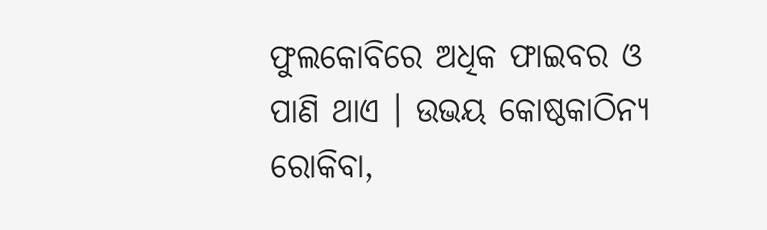ଫୁଲକୋବିରେ ଅଧିକ ଫାଇବର ଓ ପାଣି ଥାଏ । ଉଭୟ କୋଷ୍ଠକାଠିନ୍ୟ ରୋକିବା,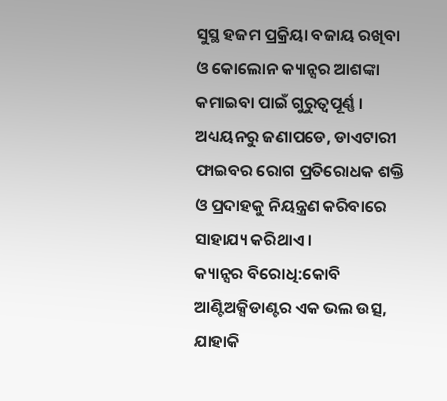ସୁସ୍ଥ ହଜମ ପ୍ରକ୍ରିୟା ବଜାୟ ରଖିବା ଓ କୋଲୋନ କ୍ୟାନ୍ସର ଆଶଙ୍କା କମାଇବା ପାଇଁ ଗୁରୁତ୍ବପୂର୍ଣ୍ଣ । ଅଧ୍ୟୟନରୁ ଜଣାପଡେ, ଡାଏଟାରୀ ଫାଇବର ରୋଗ ପ୍ରତିରୋଧକ ଶକ୍ତି ଓ ପ୍ରଦାହକୁ ନିୟନ୍ତ୍ରଣ କରିବାରେ ସାହାଯ୍ୟ କରିଥାଏ ।
କ୍ୟାନ୍ସର ବିରୋଧି:କୋବି ଆଣ୍ଟିଅକ୍ସିଡାଣ୍ଟର ଏକ ଭଲ ଉତ୍ସ, ଯାହାକି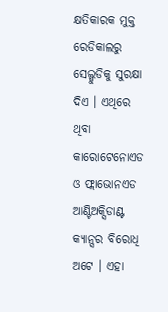କ୍ଷତିକାରକ ମୁକ୍ତ ରେଡିକାଲରୁ ସେଲ୍ଗୁଡିକୁ ସୁରକ୍ଷା ଦିଏ । ଏଥିରେ ଥିବା କାରୋଟେନୋଏଡ ଓ ଫ୍ଲାଭୋନଏଡ ଆଣ୍ଟିଅକ୍ସିଡାଣ୍ଟ କ୍ୟାନ୍ସର ବିରୋଧି ଅଟେ । ଏହା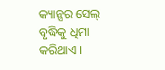କ୍ୟାନ୍ସର ସେଲ୍ ବୃଦ୍ଧିକୁ ଧିମା କରିଥାଏ ।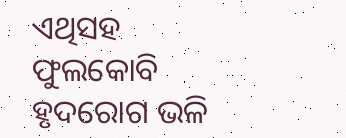ଏଥିସହ ଫୁଲକୋବି ହୃଦରୋଗ ଭଳି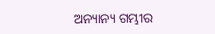ଅନ୍ୟାନ୍ୟ ଗମ୍ଭୀର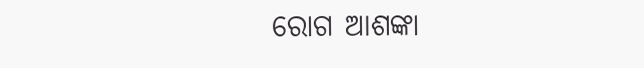ରୋଗ ଆଶଙ୍କା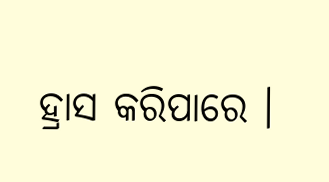ହ୍ରାସ କରିପାରେ ।